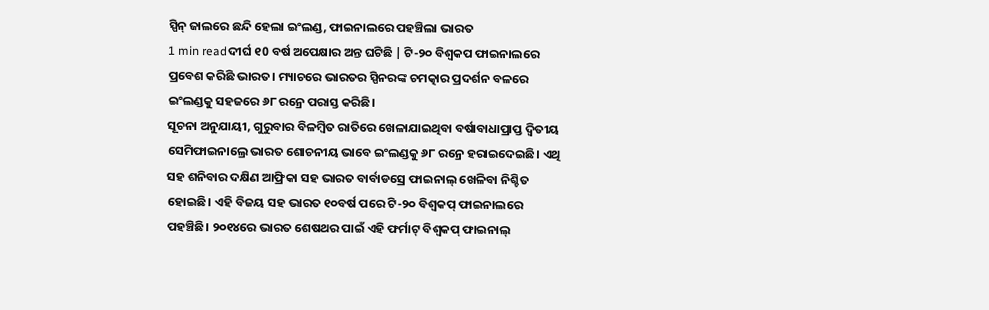ସ୍ପିନ୍ ଜାଲରେ ଛନ୍ଦି ହେଲା ଇଂଲଣ୍ଡ, ଫାଇନାଲରେ ପହଞ୍ଚିଲା ଭାରତ
1 min readଦୀର୍ଘ ୧0 ବର୍ଷ ଅପେକ୍ଷାର ଅନ୍ତ ଘଟିଛି | ଟି-୨୦ ବିଶ୍ୱକପ ଫାଇନାଲରେ ପ୍ରବେଶ କରିଛି ଭାରତ। ମ୍ୟାଚରେ ଭାରତର ସ୍ପିନରଙ୍କ ଚମତ୍କାର ପ୍ରଦର୍ଶନ ବଳରେ ଇଂଲଣ୍ଡକୁ ସହଜରେ ୬୮ ରନ୍ରେ ପରାସ୍ତ କରିଛି।
ସୂଚନା ଅନୁଯାୟୀ, ଗୁରୁବାର ବିଳମ୍ବିତ ରାତିରେ ଖେଳାଯାଇଥିବା ବର୍ଷାବାଧାପ୍ରାପ୍ତ ଦ୍ବିତୀୟ ସେମିଫାଇନାଲ୍ରେ ଭାରତ ଶୋଚନୀୟ ଭାବେ ଇଂଲଣ୍ଡକୁ ୬୮ ରନ୍ରେ ହରାଇଦେଇଛି। ଏଥି ସହ ଶନିବାର ଦକ୍ଷିଣ ଆଫ୍ରିକା ସହ ଭାରତ ବାର୍ବାଡସ୍ରେ ଫାଇନାଲ୍ ଖେଳିବା ନିଶ୍ଚିତ ହୋଇଛି। ଏହି ବିଜୟ ସହ ଭାରତ ୧୦ବର୍ଷ ପରେ ଟି-୨୦ ବିଶ୍ବକପ୍ ଫାଇନାଲରେ ପହଞ୍ଚିଛି। ୨୦୧୪ରେ ଭାରତ ଶେଷଥର ପାଇଁ ଏହି ଫର୍ମାଟ୍ ବିଶ୍ବକପ୍ ଫାଇନାଲ୍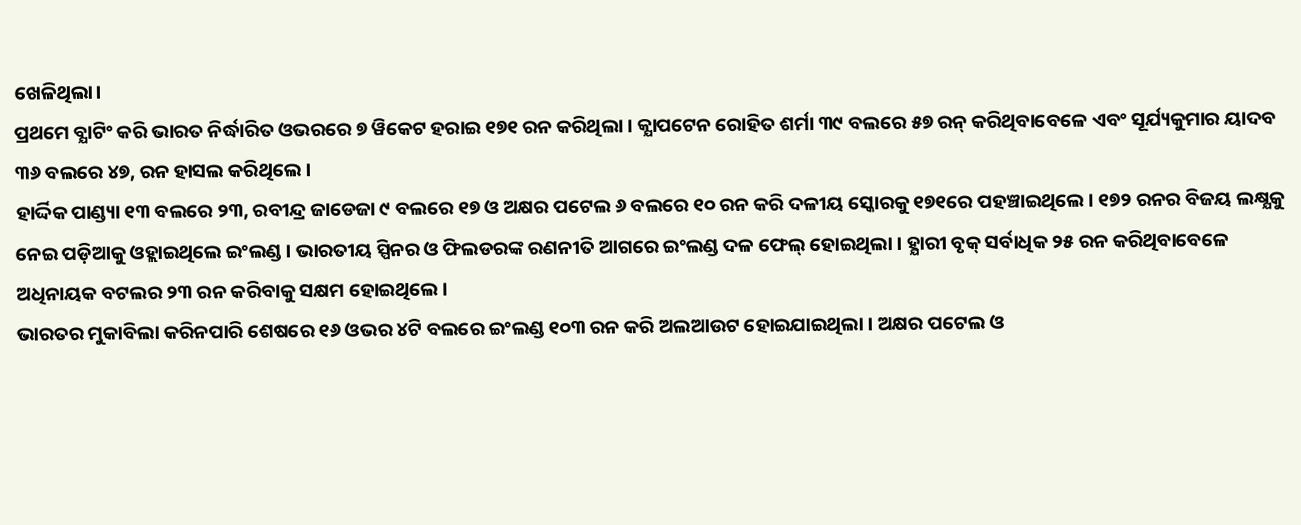ଖେଳିଥିଲା।
ପ୍ରଥମେ ବ୍ଯାଟିଂ କରି ଭାରତ ନିର୍ଦ୍ଧାରିତ ଓଭରରେ ୭ ୱିକେଟ ହରାଇ ୧୭୧ ରନ କରିଥିଲା । କ୍ଯାପଟେନ ରୋହିତ ଶର୍ମା ୩୯ ବଲରେ ୫୭ ରନ୍ କରିଥିବାବେଳେ ଏବଂ ସୂର୍ଯ୍ୟକୁମାର ୟାଦବ ୩୬ ବଲରେ ୪୭, ରନ ହାସଲ କରିଥିଲେ ।
ହାର୍ଦ୍ଦିକ ପାଣ୍ଡ୍ୟା ୧୩ ବଲରେ ୨୩, ରବୀନ୍ଦ୍ର ଜାଡେଜା ୯ ବଲରେ ୧୭ ଓ ଅକ୍ଷର ପଟେଲ ୬ ବଲରେ ୧୦ ରନ କରି ଦଳୀୟ ସ୍କୋରକୁ ୧୭୧ରେ ପହଞ୍ଚାଇଥିଲେ । ୧୭୨ ରନର ବିଜୟ ଲକ୍ଷ୍ଯକୁ ନେଇ ପଡ଼ିଆକୁ ଓହ୍ଲାଇଥିଲେ ଇଂଲଣ୍ଡ । ଭାରତୀୟ ସ୍ପିନର ଓ ଫିଲଡରଙ୍କ ରଣନୀତି ଆଗରେ ଇଂଲଣ୍ଡ ଦଳ ଫେଲ୍ ହୋଇଥିଲା । ହ୍ଯାରୀ ବୃକ୍ ସର୍ବାଧିକ ୨୫ ରନ କରିଥିବାବେଳେ ଅଧିନାୟକ ବଟଲର ୨୩ ରନ କରିବାକୁ ସକ୍ଷମ ହୋଇଥିଲେ ।
ଭାରତର ମୁକାବିଲା କରିନପାରି ଶେଷରେ ୧୬ ଓଭର ୪ଟି ବଲରେ ଇଂଲଣ୍ଡ ୧୦୩ ରନ କରି ଅଲଆଉଟ ହୋଇଯାଇଥିଲା । ଅକ୍ଷର ପଟେଲ ଓ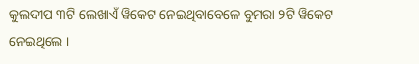କୁଲଦୀପ ୩ଟି ଲେଖାଏଁ ୱିକେଟ ନେଇଥିବାବେଳେ ବୁମରା ୨ଟି ୱିକେଟ ନେଇଥିଲେ ।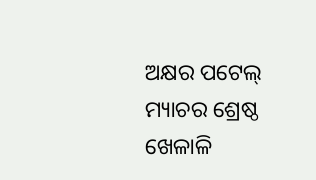ଅକ୍ଷର ପଟେଲ୍ ମ୍ୟାଚର ଶ୍ରେଷ୍ଠ ଖେଳାଳି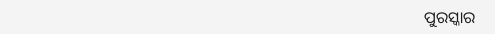ପୁରସ୍କାର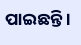ପାଇଛନ୍ତି ।